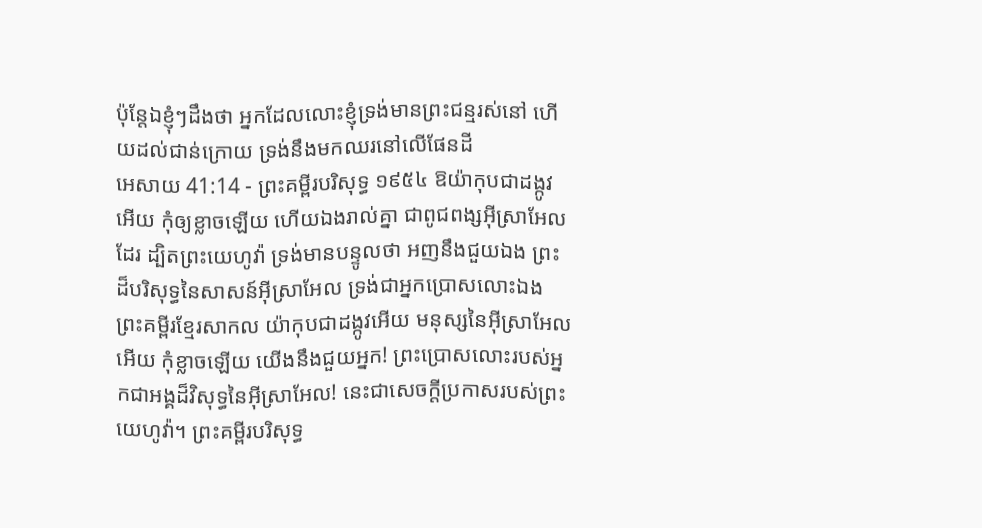ប៉ុន្តែឯខ្ញុំៗដឹងថា អ្នកដែលលោះខ្ញុំទ្រង់មានព្រះជន្មរស់នៅ ហើយដល់ជាន់ក្រោយ ទ្រង់នឹងមកឈរនៅលើផែនដី
អេសាយ 41:14 - ព្រះគម្ពីរបរិសុទ្ធ ១៩៥៤ ឱយ៉ាកុបជាដង្កូវអើយ កុំឲ្យខ្លាចឡើយ ហើយឯងរាល់គ្នា ជាពូជពង្សអ៊ីស្រាអែលដែរ ដ្បិតព្រះយេហូវ៉ា ទ្រង់មានបន្ទូលថា អញនឹងជួយឯង ព្រះដ៏បរិសុទ្ធនៃសាសន៍អ៊ីស្រាអែល ទ្រង់ជាអ្នកប្រោសលោះឯង ព្រះគម្ពីរខ្មែរសាកល យ៉ាកុបជាដង្កូវអើយ មនុស្សនៃអ៊ីស្រាអែលអើយ កុំខ្លាចឡើយ យើងនឹងជួយអ្នក! ព្រះប្រោសលោះរបស់អ្នកជាអង្គដ៏វិសុទ្ធនៃអ៊ីស្រាអែល! នេះជាសេចក្ដីប្រកាសរបស់ព្រះយេហូវ៉ា។ ព្រះគម្ពីរបរិសុទ្ធ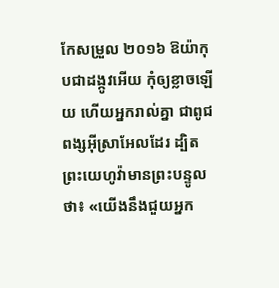កែសម្រួល ២០១៦ ឱយ៉ាកុបជាដង្កូវអើយ កុំឲ្យខ្លាចឡើយ ហើយអ្នករាល់គ្នា ជាពូជពង្សអ៊ីស្រាអែលដែរ ដ្បិតព្រះយេហូវ៉ាមានព្រះបន្ទូលថា៖ «យើងនឹងជួយអ្នក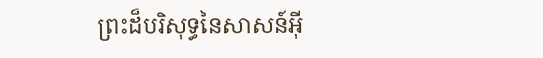ព្រះដ៏បរិសុទ្ធនៃសាសន៍អ៊ី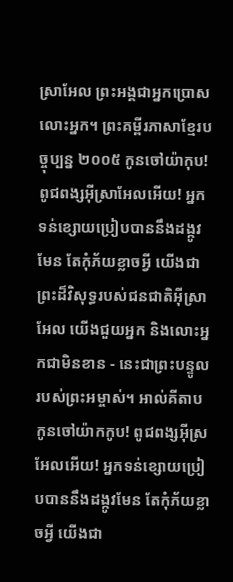ស្រាអែល ព្រះអង្គជាអ្នកប្រោសលោះអ្នក។ ព្រះគម្ពីរភាសាខ្មែរបច្ចុប្បន្ន ២០០៥ កូនចៅយ៉ាកុប! ពូជពង្សអ៊ីស្រាអែលអើយ! អ្នកទន់ខ្សោយប្រៀបបាននឹងដង្កូវមែន តែកុំភ័យខ្លាចអ្វី យើងជាព្រះដ៏វិសុទ្ធរបស់ជនជាតិអ៊ីស្រាអែល យើងជួយអ្នក និងលោះអ្នកជាមិនខាន - នេះជាព្រះបន្ទូលរបស់ព្រះអម្ចាស់។ អាល់គីតាប កូនចៅយ៉ាកកូប! ពូជពង្សអ៊ីស្រអែលអើយ! អ្នកទន់ខ្សោយប្រៀបបាននឹងដង្កូវមែន តែកុំភ័យខ្លាចអ្វី យើងជា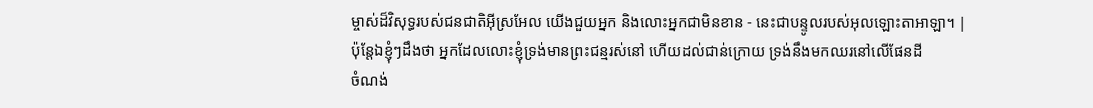ម្ចាស់ដ៏វិសុទ្ធរបស់ជនជាតិអ៊ីស្រអែល យើងជួយអ្នក និងលោះអ្នកជាមិនខាន - នេះជាបន្ទូលរបស់អុលឡោះតាអាឡា។ |
ប៉ុន្តែឯខ្ញុំៗដឹងថា អ្នកដែលលោះខ្ញុំទ្រង់មានព្រះជន្មរស់នៅ ហើយដល់ជាន់ក្រោយ ទ្រង់នឹងមកឈរនៅលើផែនដី
ចំណង់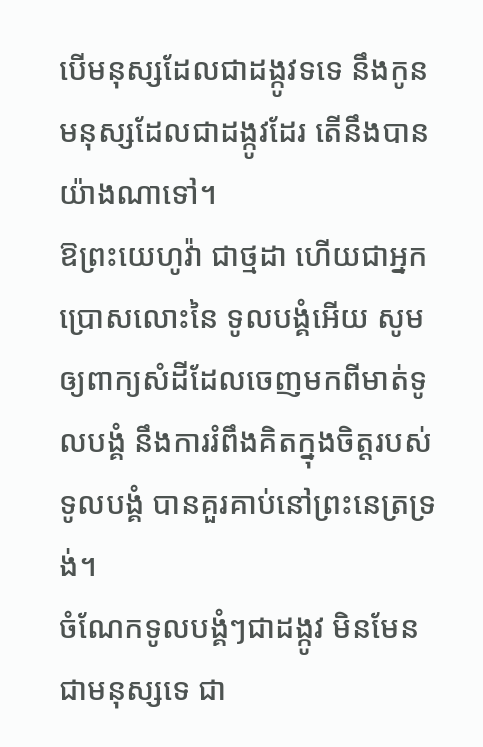បើមនុស្សដែលជាដង្កូវទទេ នឹងកូនមនុស្សដែលជាដង្កូវដែរ តើនឹងបានយ៉ាងណាទៅ។
ឱព្រះយេហូវ៉ា ជាថ្មដា ហើយជាអ្នកប្រោសលោះនៃ ទូលបង្គំអើយ សូមឲ្យពាក្យសំដីដែលចេញមកពីមាត់ទូលបង្គំ នឹងការរំពឹងគិតក្នុងចិត្តរបស់ទូលបង្គំ បានគួរគាប់នៅព្រះនេត្រទ្រង់។
ចំណែកទូលបង្គំៗជាដង្កូវ មិនមែនជាមនុស្សទេ ជា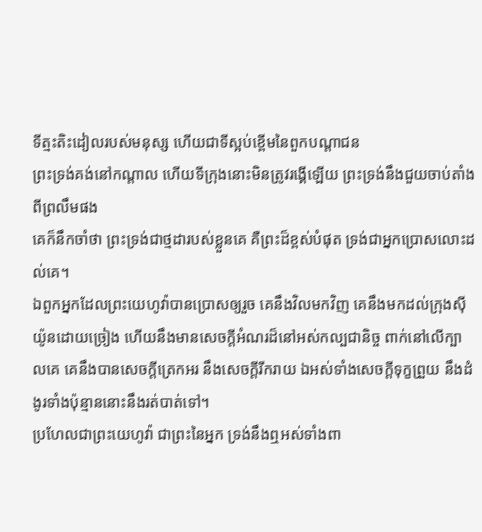ទីត្មះតិះដៀលរបស់មនុស្ស ហើយជាទីស្អប់ខ្ពើមនៃពួកបណ្តាជន
ព្រះទ្រង់គង់នៅកណ្តាល ហើយទីក្រុងនោះមិនត្រូវរង្គើឡើយ ព្រះទ្រង់នឹងជួយចាប់តាំងពីព្រលឹមផង
គេក៏នឹកចាំថា ព្រះទ្រង់ជាថ្មដារបស់ខ្លួនគេ គឺព្រះដ៏ខ្ពស់បំផុត ទ្រង់ជាអ្នកប្រោសលោះដល់គេ។
ឯពួកអ្នកដែលព្រះយេហូវ៉ាបានប្រោសឲ្យរួច គេនឹងវិលមកវិញ គេនឹងមកដល់ក្រុងស៊ីយ៉ូនដោយច្រៀង ហើយនឹងមានសេចក្ដីអំណរដ៏នៅអស់កល្បជានិច្ច ពាក់នៅលើក្បាលគេ គេនឹងបានសេចក្ដីត្រេកអរ នឹងសេចក្ដីរីករាយ ឯអស់ទាំងសេចក្ដីទុក្ខព្រួយ នឹងដំងូរទាំងប៉ុន្មាននោះនឹងរត់បាត់ទៅ។
ប្រហែលជាព្រះយេហូវ៉ា ជាព្រះនៃអ្នក ទ្រង់នឹងឮអស់ទាំងពា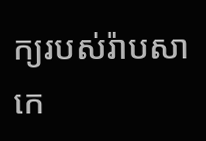ក្យរបស់រ៉ាបសាកេ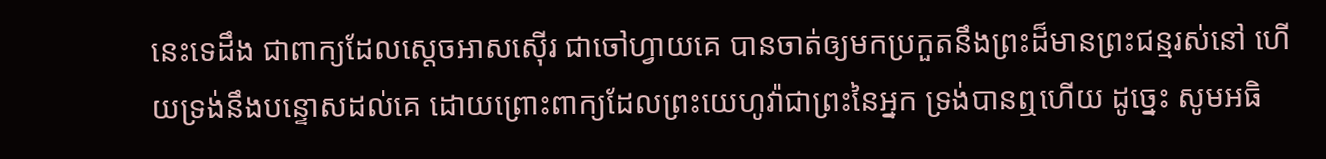នេះទេដឹង ជាពាក្យដែលស្តេចអាសស៊ើរ ជាចៅហ្វាយគេ បានចាត់ឲ្យមកប្រកួតនឹងព្រះដ៏មានព្រះជន្មរស់នៅ ហើយទ្រង់នឹងបន្ទោសដល់គេ ដោយព្រោះពាក្យដែលព្រះយេហូវ៉ាជាព្រះនៃអ្នក ទ្រង់បានឮហើយ ដូច្នេះ សូមអធិ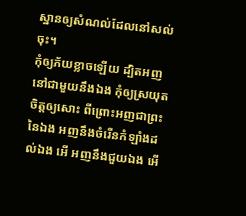ស្ឋានឲ្យសំណល់ដែលនៅសល់ចុះ។
កុំឲ្យភ័យខ្លាចឡើយ ដ្បិតអញនៅជាមួយនឹងឯង កុំឲ្យស្រយុតចិត្តឲ្យសោះ ពីព្រោះអញជាព្រះនៃឯង អញនឹងចំរើនកំឡាំងដល់ឯង អើ អញនឹងជួយឯង អើ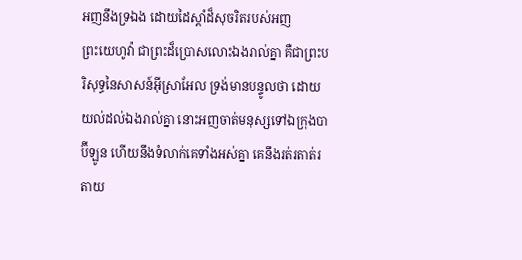អញនឹងទ្រឯង ដោយដៃស្តាំដ៏សុចរិតរបស់អញ
ព្រះយេហូវ៉ា ជាព្រះដ៏ប្រោសលោះឯងរាល់គ្នា គឺជាព្រះបរិសុទ្ធនៃសាសន៍អ៊ីស្រាអែល ទ្រង់មានបន្ទូលថា ដោយយល់ដល់ឯងរាល់គ្នា នោះអញចាត់មនុស្សទៅឯក្រុងបាប៊ីឡូន ហើយនឹងទំលាក់គេទាំងអស់គ្នា គេនឹងរត់រតាត់រតាយ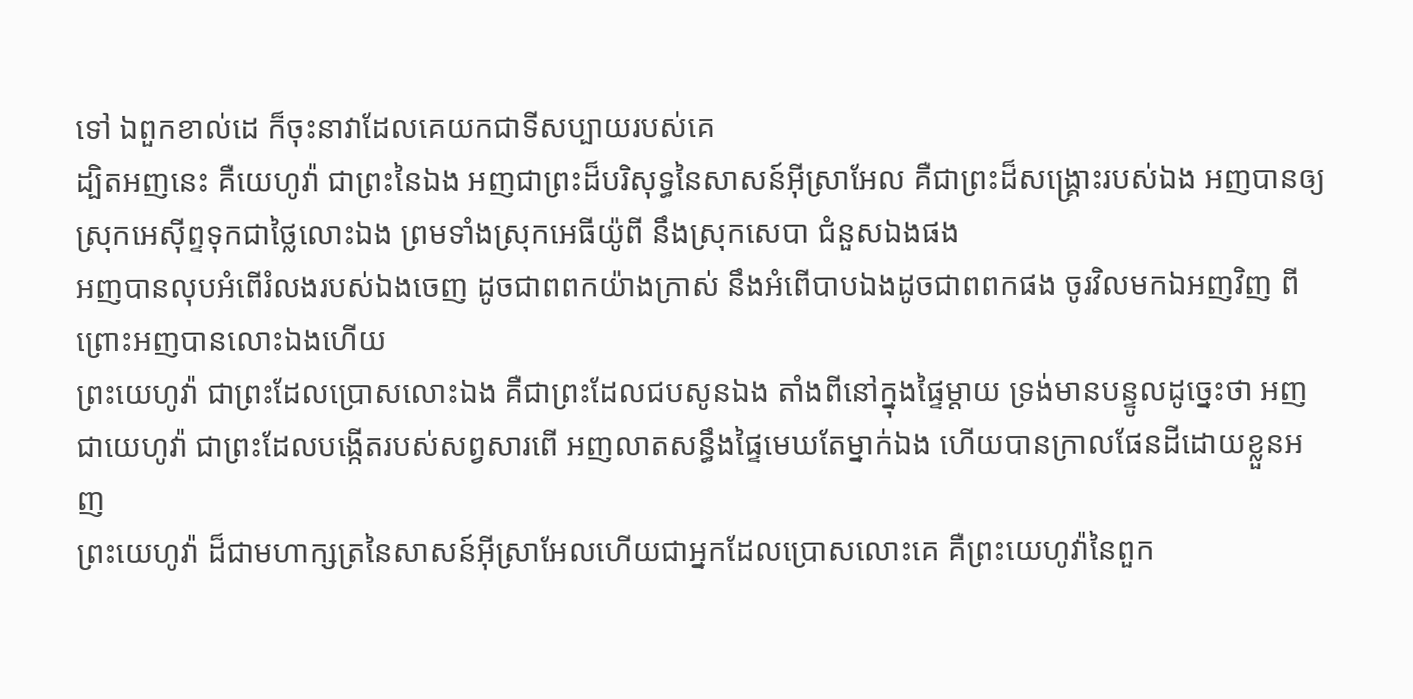ទៅ ឯពួកខាល់ដេ ក៏ចុះនាវាដែលគេយកជាទីសប្បាយរបស់គេ
ដ្បិតអញនេះ គឺយេហូវ៉ា ជាព្រះនៃឯង អញជាព្រះដ៏បរិសុទ្ធនៃសាសន៍អ៊ីស្រាអែល គឺជាព្រះដ៏សង្គ្រោះរបស់ឯង អញបានឲ្យស្រុកអេស៊ីព្ទទុកជាថ្លៃលោះឯង ព្រមទាំងស្រុកអេធីយ៉ូពី នឹងស្រុកសេបា ជំនួសឯងផង
អញបានលុបអំពើរំលងរបស់ឯងចេញ ដូចជាពពកយ៉ាងក្រាស់ នឹងអំពើបាបឯងដូចជាពពកផង ចូរវិលមកឯអញវិញ ពីព្រោះអញបានលោះឯងហើយ
ព្រះយេហូវ៉ា ជាព្រះដែលប្រោសលោះឯង គឺជាព្រះដែលជបសូនឯង តាំងពីនៅក្នុងផ្ទៃម្តាយ ទ្រង់មានបន្ទូលដូច្នេះថា អញជាយេហូវ៉ា ជាព្រះដែលបង្កើតរបស់សព្វសារពើ អញលាតសន្ធឹងផ្ទៃមេឃតែម្នាក់ឯង ហើយបានក្រាលផែនដីដោយខ្លួនអញ
ព្រះយេហូវ៉ា ដ៏ជាមហាក្សត្រនៃសាសន៍អ៊ីស្រាអែលហើយជាអ្នកដែលប្រោសលោះគេ គឺព្រះយេហូវ៉ានៃពួក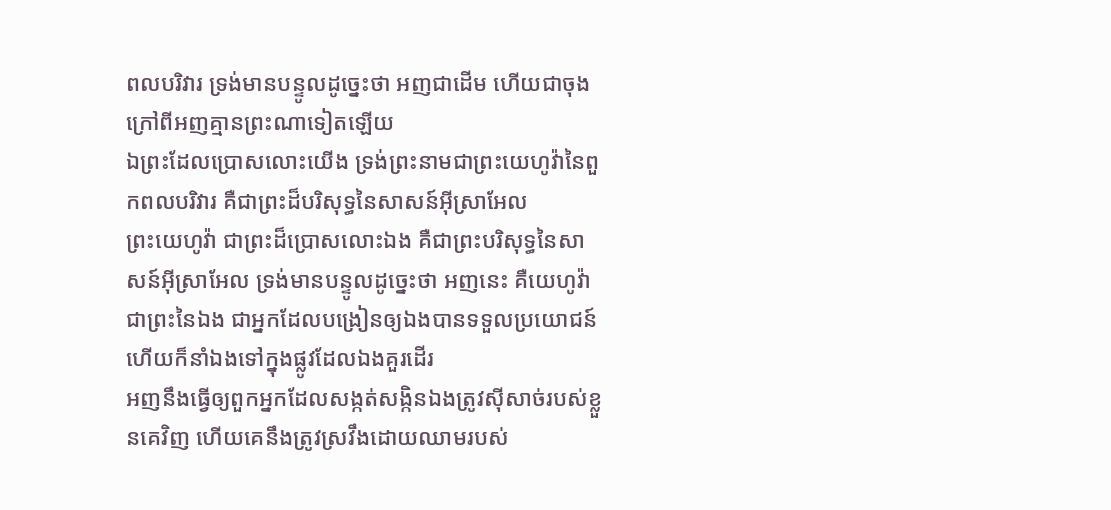ពលបរិវារ ទ្រង់មានបន្ទូលដូច្នេះថា អញជាដើម ហើយជាចុង ក្រៅពីអញគ្មានព្រះណាទៀតឡើយ
ឯព្រះដែលប្រោសលោះយើង ទ្រង់ព្រះនាមជាព្រះយេហូវ៉ានៃពួកពលបរិវារ គឺជាព្រះដ៏បរិសុទ្ធនៃសាសន៍អ៊ីស្រាអែល
ព្រះយេហូវ៉ា ជាព្រះដ៏ប្រោសលោះឯង គឺជាព្រះបរិសុទ្ធនៃសាសន៍អ៊ីស្រាអែល ទ្រង់មានបន្ទូលដូច្នេះថា អញនេះ គឺយេហូវ៉ា ជាព្រះនៃឯង ជាអ្នកដែលបង្រៀនឲ្យឯងបានទទួលប្រយោជន៍ ហើយក៏នាំឯងទៅក្នុងផ្លូវដែលឯងគួរដើរ
អញនឹងធ្វើឲ្យពួកអ្នកដែលសង្កត់សង្កិនឯងត្រូវស៊ីសាច់របស់ខ្លួនគេវិញ ហើយគេនឹងត្រូវស្រវឹងដោយឈាមរបស់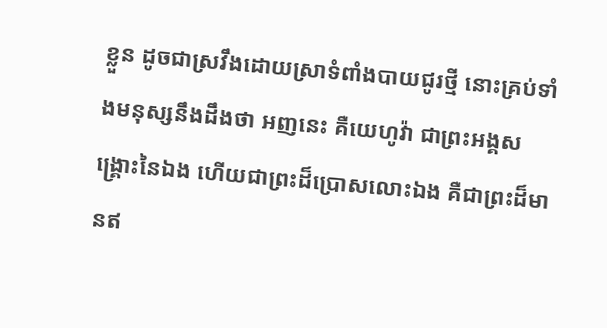ខ្លួន ដូចជាស្រវឹងដោយស្រាទំពាំងបាយជូរថ្មី នោះគ្រប់ទាំងមនុស្សនឹងដឹងថា អញនេះ គឺយេហូវ៉ា ជាព្រះអង្គសង្គ្រោះនៃឯង ហើយជាព្រះដ៏ប្រោសលោះឯង គឺជាព្រះដ៏មានឥ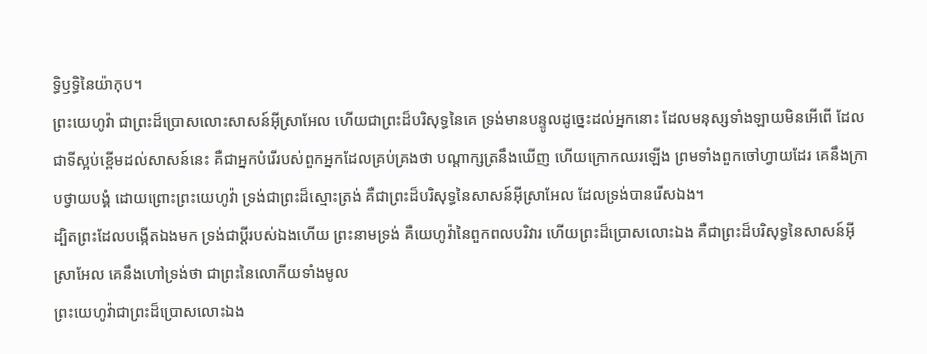ទ្ធិឫទ្ធិនៃយ៉ាកុប។
ព្រះយេហូវ៉ា ជាព្រះដ៏ប្រោសលោះសាសន៍អ៊ីស្រាអែល ហើយជាព្រះដ៏បរិសុទ្ធនៃគេ ទ្រង់មានបន្ទូលដូច្នេះដល់អ្នកនោះ ដែលមនុស្សទាំងឡាយមិនអើពើ ដែលជាទីស្អប់ខ្ពើមដល់សាសន៍នេះ គឺជាអ្នកបំរើរបស់ពួកអ្នកដែលគ្រប់គ្រងថា បណ្តាក្សត្រនឹងឃើញ ហើយក្រោកឈរឡើង ព្រមទាំងពួកចៅហ្វាយដែរ គេនឹងក្រាបថ្វាយបង្គំ ដោយព្រោះព្រះយេហូវ៉ា ទ្រង់ជាព្រះដ៏ស្មោះត្រង់ គឺជាព្រះដ៏បរិសុទ្ធនៃសាសន៍អ៊ីស្រាអែល ដែលទ្រង់បានរើសឯង។
ដ្បិតព្រះដែលបង្កើតឯងមក ទ្រង់ជាប្ដីរបស់ឯងហើយ ព្រះនាមទ្រង់ គឺយេហូវ៉ានៃពួកពលបរិវារ ហើយព្រះដ៏ប្រោសលោះឯង គឺជាព្រះដ៏បរិសុទ្ធនៃសាសន៍អ៊ីស្រាអែល គេនឹងហៅទ្រង់ថា ជាព្រះនៃលោកីយទាំងមូល
ព្រះយេហូវ៉ាជាព្រះដ៏ប្រោសលោះឯង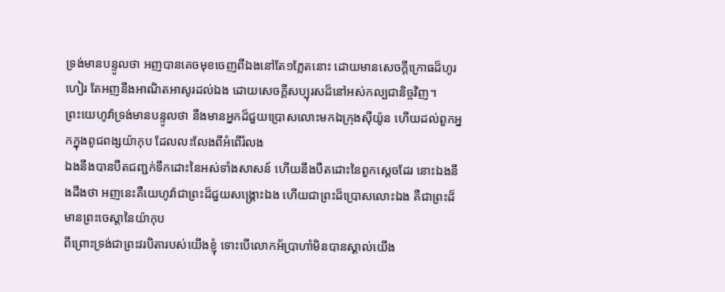ទ្រង់មានបន្ទូលថា អញបានគេចមុខចេញពីឯងនៅតែ១ភ្លែតនោះ ដោយមានសេចក្ដីក្រោធដ៏ហូរហៀរ តែអញនឹងអាណិតអាសូរដល់ឯង ដោយសេចក្ដីសប្បុរសដ៏នៅអស់កល្បជានិច្ចវិញ។
ព្រះយេហូវ៉ាទ្រង់មានបន្ទូលថា នឹងមានអ្នកដ៏ជួយប្រោសលោះមកឯក្រុងស៊ីយ៉ូន ហើយដល់ពួកអ្នកក្នុងពូជពង្សយ៉ាកុប ដែលលះលែងពីអំពើរំលង
ឯងនឹងបានបឺតជញ្ជក់ទឹកដោះនៃអស់ទាំងសាសន៍ ហើយនឹងបឺតដោះនៃពួកស្តេចដែរ នោះឯងនឹងដឹងថា អញនេះគឺយេហូវ៉ាជាព្រះដ៏ជួយសង្គ្រោះឯង ហើយជាព្រះដ៏ប្រោសលោះឯង គឺជាព្រះដ៏មានព្រះចេស្តានៃយ៉ាកុប
ពីព្រោះទ្រង់ជាព្រះវរបិតារបស់យើងខ្ញុំ ទោះបើលោកអ័ប្រាហាំមិនបានស្គាល់យើង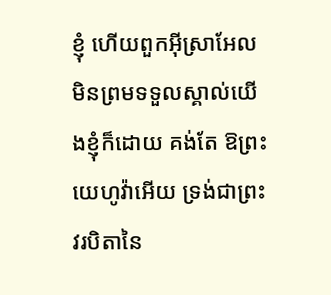ខ្ញុំ ហើយពួកអ៊ីស្រាអែលមិនព្រមទទួលស្គាល់យើងខ្ញុំក៏ដោយ គង់តែ ឱព្រះយេហូវ៉ាអើយ ទ្រង់ជាព្រះវរបិតានៃ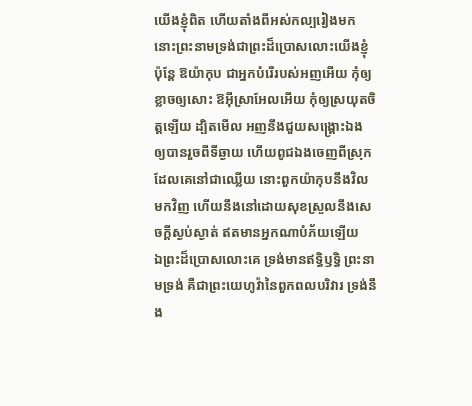យើងខ្ញុំពិត ហើយតាំងពីអស់កល្បរៀងមក នោះព្រះនាមទ្រង់ជាព្រះដ៏ប្រោសលោះយើងខ្ញុំ
ប៉ុន្តែ ឱយ៉ាកុប ជាអ្នកបំរើរបស់អញអើយ កុំឲ្យខ្លាចឲ្យសោះ ឱអ៊ីស្រាអែលអើយ កុំឲ្យស្រយុតចិត្តឡើយ ដ្បិតមើល អញនឹងជួយសង្គ្រោះឯង ឲ្យបានរួចពីទីឆ្ងាយ ហើយពូជឯងចេញពីស្រុកដែលគេនៅជាឈ្លើយ នោះពួកយ៉ាកុបនឹងវិលមកវិញ ហើយនឹងនៅដោយសុខស្រួលនឹងសេចក្ដីស្ងប់ស្ងាត់ ឥតមានអ្នកណាបំភ័យឡើយ
ឯព្រះដ៏ប្រោសលោះគេ ទ្រង់មានឥទ្ធិឫទ្ធិ ព្រះនាមទ្រង់ គឺជាព្រះយេហូវ៉ានៃពួកពលបរិវារ ទ្រង់នឹង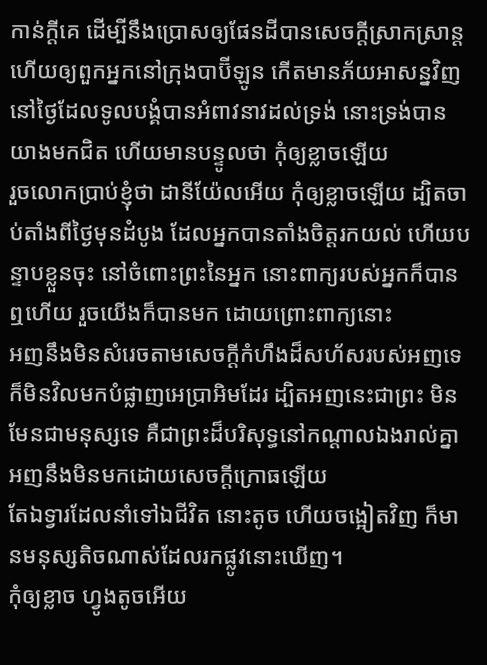កាន់ក្តីគេ ដើម្បីនឹងប្រោសឲ្យផែនដីបានសេចក្ដីស្រាកស្រាន្ត ហើយឲ្យពួកអ្នកនៅក្រុងបាប៊ីឡូន កើតមានភ័យអាសន្នវិញ
នៅថ្ងៃដែលទូលបង្គំបានអំពាវនាវដល់ទ្រង់ នោះទ្រង់បានយាងមកជិត ហើយមានបន្ទូលថា កុំឲ្យខ្លាចឡើយ
រួចលោកប្រាប់ខ្ញុំថា ដានីយ៉ែលអើយ កុំឲ្យខ្លាចឡើយ ដ្បិតចាប់តាំងពីថ្ងៃមុនដំបូង ដែលអ្នកបានតាំងចិត្តរកយល់ ហើយបន្ទាបខ្លួនចុះ នៅចំពោះព្រះនៃអ្នក នោះពាក្យរបស់អ្នកក៏បានឮហើយ រួចយើងក៏បានមក ដោយព្រោះពាក្យនោះ
អញនឹងមិនសំរេចតាមសេចក្ដីកំហឹងដ៏សហ័សរបស់អញទេ ក៏មិនវិលមកបំផ្លាញអេប្រាអិមដែរ ដ្បិតអញនេះជាព្រះ មិនមែនជាមនុស្សទេ គឺជាព្រះដ៏បរិសុទ្ធនៅកណ្តាលឯងរាល់គ្នា អញនឹងមិនមកដោយសេចក្ដីក្រោធឡើយ
តែឯទ្វារដែលនាំទៅឯជីវិត នោះតូច ហើយចង្អៀតវិញ ក៏មានមនុស្សតិចណាស់ដែលរកផ្លូវនោះឃើញ។
កុំឲ្យខ្លាច ហ្វូងតូចអើយ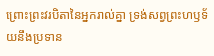ព្រោះព្រះវរបិតានៃអ្នករាល់គ្នា ទ្រង់សព្វព្រះហឫទ័យនឹងប្រទាន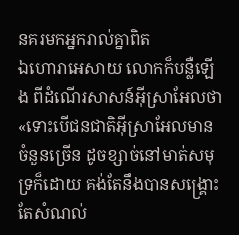នគរមកអ្នករាល់គ្នាពិត
ឯហោរាអេសាយ លោកក៏បន្លឺឡើង ពីដំណើរសាសន៍អ៊ីស្រាអែលថា «ទោះបើជនជាតិអ៊ីស្រាអែលមានចំនួនច្រើន ដូចខ្សាច់នៅមាត់សមុទ្រក៏ដោយ គង់តែនឹងបានសង្គ្រោះតែសំណល់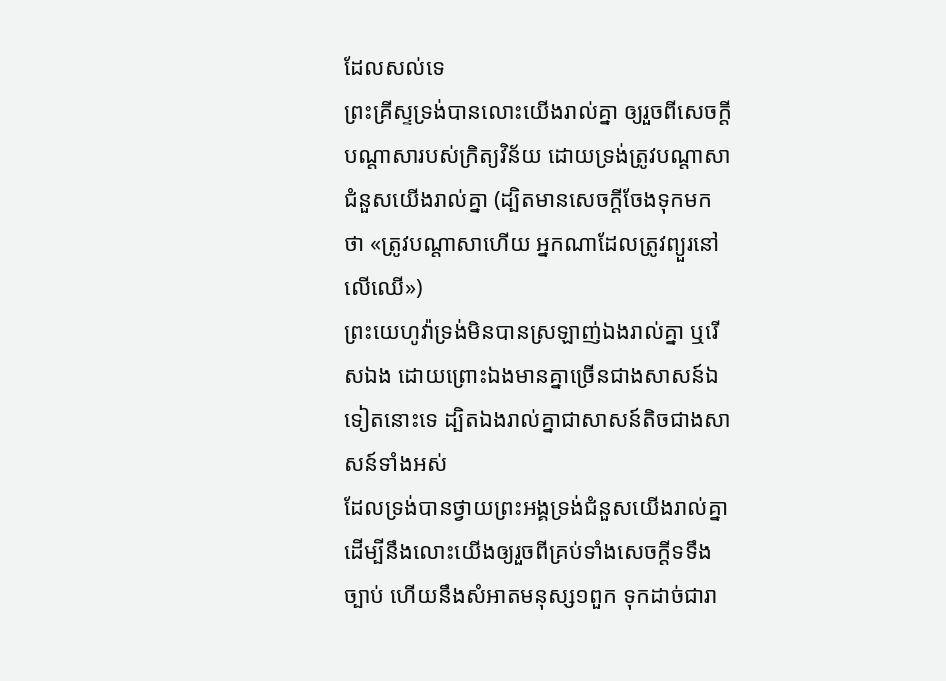ដែលសល់ទេ
ព្រះគ្រីស្ទទ្រង់បានលោះយើងរាល់គ្នា ឲ្យរួចពីសេចក្ដីបណ្តាសារបស់ក្រិត្យវិន័យ ដោយទ្រង់ត្រូវបណ្តាសាជំនួសយើងរាល់គ្នា (ដ្បិតមានសេចក្ដីចែងទុកមកថា «ត្រូវបណ្តាសាហើយ អ្នកណាដែលត្រូវព្យួរនៅលើឈើ»)
ព្រះយេហូវ៉ាទ្រង់មិនបានស្រឡាញ់ឯងរាល់គ្នា ឬរើសឯង ដោយព្រោះឯងមានគ្នាច្រើនជាងសាសន៍ឯទៀតនោះទេ ដ្បិតឯងរាល់គ្នាជាសាសន៍តិចជាងសាសន៍ទាំងអស់
ដែលទ្រង់បានថ្វាយព្រះអង្គទ្រង់ជំនួសយើងរាល់គ្នា ដើម្បីនឹងលោះយើងឲ្យរួចពីគ្រប់ទាំងសេចក្ដីទទឹងច្បាប់ ហើយនឹងសំអាតមនុស្ស១ពួក ទុកដាច់ជារា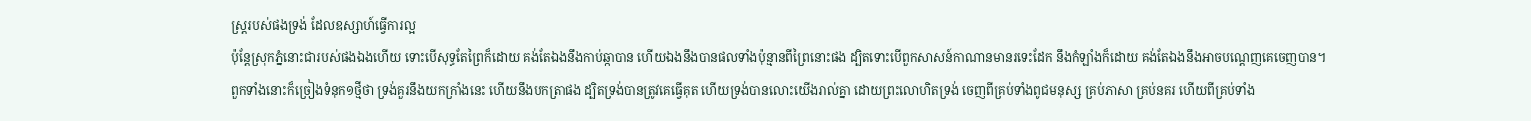ស្ត្ររបស់ផងទ្រង់ ដែលឧស្សាហ៍ធ្វើការល្អ
ប៉ុន្តែស្រុកភ្នំនោះជារបស់ផងឯងហើយ ទោះបើសុទ្ធតែព្រៃក៏ដោយ គង់តែឯងនឹងកាប់ឆ្កាបាន ហើយឯងនឹងបានផលទាំងប៉ុន្មានពីព្រៃនោះផង ដ្បិតទោះបើពួកសាសន៍កាណានមានរទេះដែក នឹងកំឡាំងក៏ដោយ គង់តែឯងនឹងអាចបណ្តេញគេចេញបាន។
ពួកទាំងនោះក៏ច្រៀងទំនុក១ថ្មីថា ទ្រង់គួរនឹងយកក្រាំងនេះ ហើយនឹងបកត្រាផង ដ្បិតទ្រង់បានត្រូវគេធ្វើគុត ហើយទ្រង់បានលោះយើងរាល់គ្នា ដោយព្រះលោហិតទ្រង់ ចេញពីគ្រប់ទាំងពូជមនុស្ស គ្រប់ភាសា គ្រប់នគរ ហើយពីគ្រប់ទាំង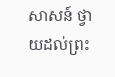សាសន៍ ថ្វាយដល់ព្រះ